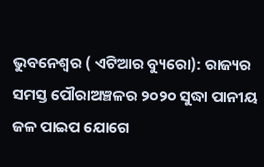ଭୁବନେଶ୍ୱର ( ଏଟିଆର ବ୍ୟୁରୋ): ରାଜ୍ୟର ସମସ୍ତ ପୌରାଅଞ୍ଚଳର ୨୦୨୦ ସୁଦ୍ଧା ପାନୀୟ ଜଳ ପାଇପ ଯୋଗେ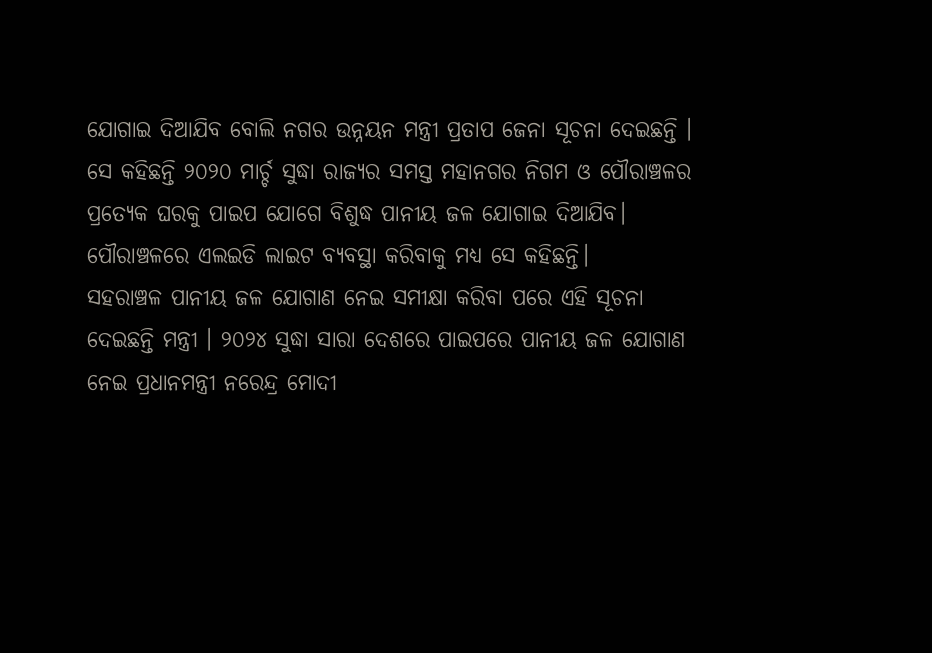ଯୋଗାଇ ଦିଆଯିବ ବୋଲି ନଗର ଉନ୍ନୟନ ମନ୍ତ୍ରୀ ପ୍ରତାପ ଜେନା ସୂଚନା ଦେଇଛନ୍ତି । ସେ କହିଛନ୍ତି ୨୦୨୦ ମାର୍ଚ୍ଚ ସୁଦ୍ଧା ରାଜ୍ୟର ସମସ୍ତ ମହାନଗର ନିଗମ ଓ ପୌରାଞ୍ଚଳର ପ୍ରତ୍ୟେକ ଘରକୁ ପାଇପ ଯୋଗେ ବିଶୁଦ୍ଧ ପାନୀୟ ଜଳ ଯୋଗାଇ ଦିଆଯିବ। ପୌରାଞ୍ଚଳରେ ଏଲଇଡି ଲାଇଟ ବ୍ୟବସ୍ଥା କରିବାକୁ ମଧ୍ୟ ସେ କହିଛନ୍ତି।
ସହରାଞ୍ଚଳ ପାନୀୟ ଜଳ ଯୋଗାଣ ନେଇ ସମୀକ୍ଷା କରିବା ପରେ ଏହି ସୂଚନା ଦେଇଛନ୍ତି ମନ୍ତ୍ରୀ । ୨୦୨୪ ସୁଦ୍ଧା ସାରା ଦେଶରେ ପାଇପରେ ପାନୀୟ ଜଳ ଯୋଗାଣ ନେଇ ପ୍ରଧାନମନ୍ତ୍ରୀ ନରେନ୍ଦ୍ର ମୋଦୀ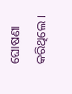ଘୋଷଣା କରିଥିଲେ ।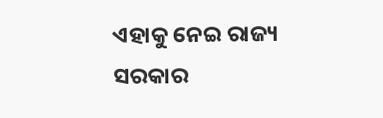ଏହାକୁ ନେଇ ରାଜ୍ୟ ସରକାର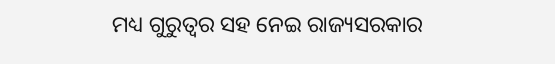ମଧ୍ୟ ଗୁରୁତ୍ୱର ସହ ନେଇ ରାଜ୍ୟସରକାର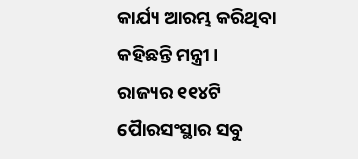କାର୍ଯ୍ୟ ଆରମ୍ଭ କରିଥିବା କହିଛନ୍ତି ମନ୍ତ୍ରୀ। ରାଜ୍ୟର ୧୧୪ଟି ପୈାରସଂସ୍ଥାର ସବୁ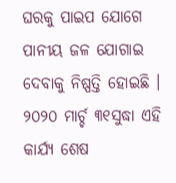ଘରକୁ ପାଇପ ଯୋଗେ ପାନୀୟ ଜଳ ଯୋଗାଇ ଦେବାକୁ ନିଷ୍ପତ୍ତି ହୋଇଛି । ୨୦୨୦ ମାର୍ଚ୍ଚ ୩୧ସୁଦ୍ଧା ଏହି କାର୍ଯ୍ୟ ଶେଷ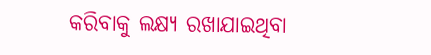କରିବାକୁ ଲକ୍ଷ୍ୟ ରଖାଯାଇଥିବା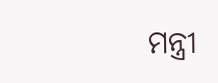ମନ୍ତ୍ରୀ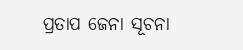ପ୍ରତାପ ଜେନା ସୂଚନା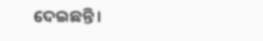ଦେଇଛନ୍ତି ।